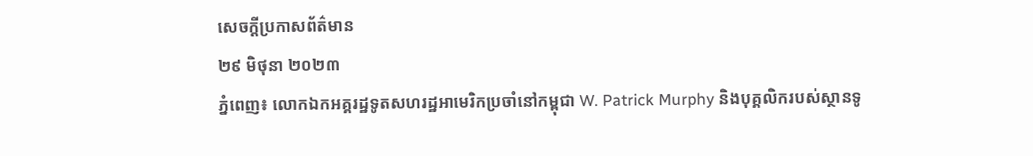សេចក្តីប្រកាសព័ត៌មាន
២៩ មិថុនា ២០២៣
ភ្នំពេញ៖ លោកឯកអគ្គរដ្ឋទូតសហរដ្ឋអាមេរិកប្រចាំនៅកម្ពុជា W. Patrick Murphy និងបុគ្គលិករបស់ស្ថានទូ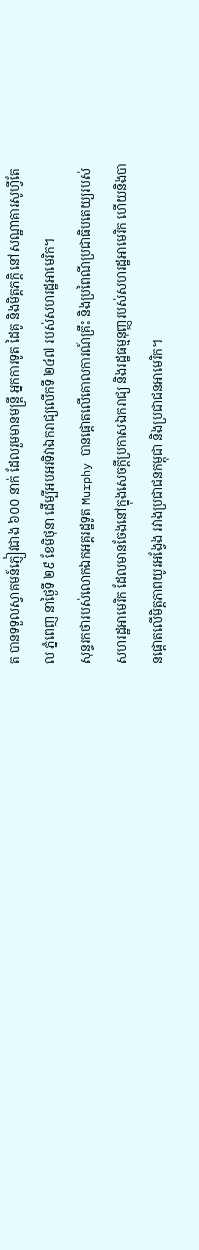ត បានទទួលស្វាគមន៍ភ្ញៀវជាង ៦០០ នាក់ ដែលរួមមានមន្រ្តី អ្នកការទូត ដៃគូ និងមិត្តភក្តិ នៅសណ្ឋាគារសូហ្វីតែល ភ្នំពេញ នាថ្ងៃទី ២៩ ខែមិថុនា ដើម្បីអបអរទិវាឯករាជ្យលើកទី ២៤៧ របស់សហរដ្ឋអាមេរិក។
សុន្ទរកថារបស់លោកឯកអគ្គរដ្ឋទូត Murphy បានផ្តោតលើគោលការណ៍គ្រឹះ និងប្រពៃណីប្រជាធិបតេយ្យរបស់សហរដ្ឋអាមេរិក ដែលមានចែងនៅក្នុងសេចក្តីប្រកាសឯករាជ្យ និងរដ្ឋធម្មនុញ្ញរបស់សហរដ្ឋអាមេរិក ហើយនិងបានផ្តោតលើមិត្តភាពយូរអង្វែង រវាងប្រជាជនកម្ពុជា និងប្រជាជនអាមេរិក។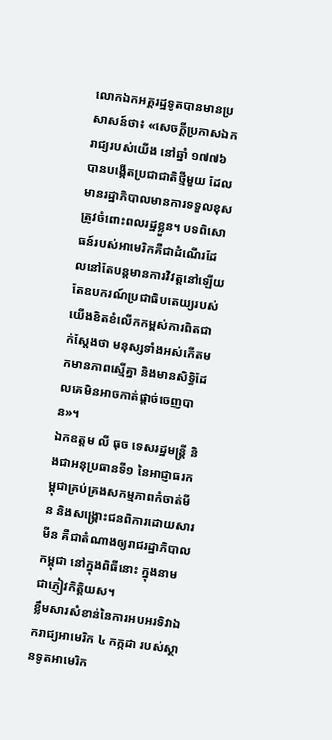លោកឯកអគ្គរដ្ឋទូតបានមានប្រសាសន៍ថា៖ «សេចក្តីប្រកាសឯករាជ្យរបស់យើង នៅឆ្នាំ ១៧៧៦ បានបង្កើតប្រជាជាតិថ្មីមួយ ដែលមានរដ្ឋាភិបាលមានការទទួលខុសត្រូវចំពោះពលរដ្ឋខ្លួន។ បទពិសោធន៍របស់អាមេរិកគឺជាដំណើរដែលនៅតែបន្តមានការវិវត្តនៅឡើយ តែឧបករណ៍ប្រជាធិបតេយ្យរបស់យើងខិតខំលើកកម្ពស់ការពិតជាក់ស្តែងថា មនុស្សទាំងអស់កើតមកមានភាពស្មើគ្នា និងមានសិទ្ធិដែលគេមិនអាចកាត់ផ្តាច់ចេញបាន»។
ឯកឧត្តម លី ធុច ទេសរដ្ឋមន្រ្តី និងជាអនុប្រធានទី១ នៃអាជ្ញាធរកម្ពុជាគ្រប់គ្រងសកម្មភាពកំចាត់មីន និងសង្គ្រោះជនពិការដោយសារមីន គឺជាតំណាងឲ្យរាជរដ្ឋាភិបាលកម្ពុជា នៅក្នុងពិធីនោះ ក្នុងនាមជាភ្ញៀវកិត្តិយស។
ខ្លឹមសារសំខាន់នៃការអបអរទិវាឯករាជ្យអាមេរិក ៤ កក្កដា របស់ស្ថានទូតអាមេរិក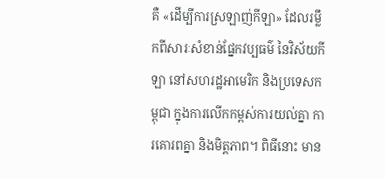គឺ «ដើម្បីការស្រឡាញ់កីឡា» ដែលរម្លឹកពីសារៈសំខាន់ផ្នែកវប្បធម៌ នៃវិស័យកីឡា នៅសហរដ្ឋអាមេរិក និងប្រទេសកម្ពុជា ក្នុងការលើកកម្ពស់ការយល់គ្នា ការគោរពគ្នា និងមិត្តភាព។ ពិធីនោះ មាន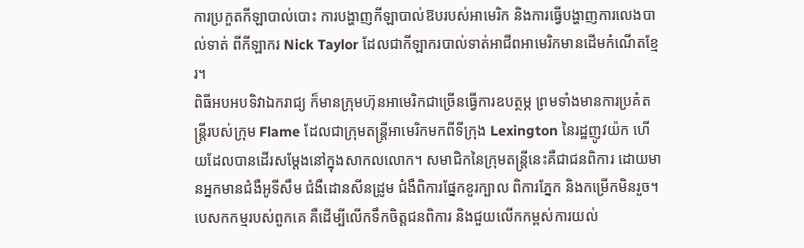ការប្រកួតកីឡាបាល់បោះ ការបង្ហាញកីឡាបាល់ឱបរបស់អាមេរិក និងការធ្វើបង្ហាញការលេងបាល់ទាត់ ពីកីឡាករ Nick Taylor ដែលជាកីឡាករបាល់ទាត់អាជីពអាមេរិកមានដើមកំណើតខ្មែរ។
ពិធីអបអបទិវាឯករាជ្យ ក៏មានក្រុមហ៊ុនអាមេរិកជាច្រើនធ្វើការឧបត្ថម្ភ ព្រមទាំងមានការប្រគំតន្រ្តីរបស់ក្រុម Flame ដែលជាក្រុមតន្រ្តីអាមេរិកមកពីទីក្រុង Lexington នៃរដ្ឋញូវយ៉ក ហើយដែលបានដើរសម្តែងនៅក្នុងសាកលលោក។ សមាជិកនៃក្រុមតន្រ្តីនេះគឺជាជនពិការ ដោយមានអ្នកមានជំងឺអូទីសឹម ជំងឺដោនសីនដ្រូម ជំងឺពិការផ្នែកខួរក្បាល ពិការភ្នែក និងកម្រើកមិនរួច។ បេសកកម្មរបស់ពួកគេ គឺដើម្បីលើកទឹកចិត្តជនពិការ និងជួយលើកកម្ពស់ការយល់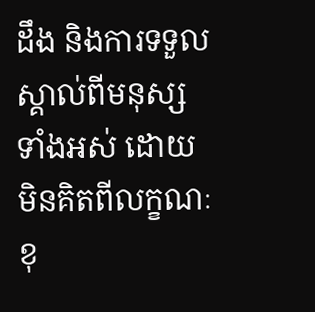ដឹង និងការទទួលស្គាល់ពីមនុស្សទាំងអស់ ដោយមិនគិតពីលក្ខណៈខុ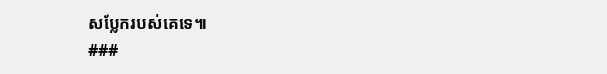សប្លែករបស់គេទេ៕
###